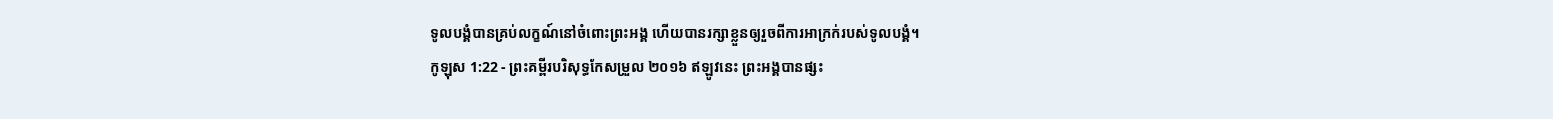ទូលបង្គំបានគ្រប់លក្ខណ៍នៅចំពោះព្រះអង្គ ហើយបានរក្សាខ្លួនឲ្យរួចពីការអាក្រក់របស់ទូលបង្គំ។
កូឡុស 1:22 - ព្រះគម្ពីរបរិសុទ្ធកែសម្រួល ២០១៦ ឥឡូវនេះ ព្រះអង្គបានផ្សះ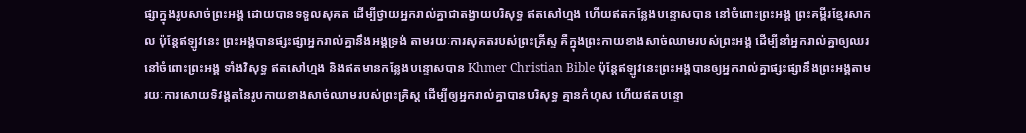ផ្សាក្នុងរូបសាច់ព្រះអង្គ ដោយបានទទួលសុគត ដើម្បីថ្វាយអ្នករាល់គ្នាជាតង្វាយបរិសុទ្ធ ឥតសៅហ្មង ហើយឥតកន្លែងបន្ទោសបាន នៅចំពោះព្រះអង្គ ព្រះគម្ពីរខ្មែរសាកល ប៉ុន្តែឥឡូវនេះ ព្រះអង្គបានផ្សះផ្សាអ្នករាល់គ្នានឹងអង្គទ្រង់ តាមរយៈការសុគតរបស់ព្រះគ្រីស្ទ គឺក្នុងព្រះកាយខាងសាច់ឈាមរបស់ព្រះអង្គ ដើម្បីនាំអ្នករាល់គ្នាឲ្យឈរនៅចំពោះព្រះអង្គ ទាំងវិសុទ្ធ ឥតសៅហ្មង និងឥតមានកន្លែងបន្ទោសបាន Khmer Christian Bible ប៉ុន្ដែឥឡូវនេះព្រះអង្គបានឲ្យអ្នករាល់គ្នាផ្សះផ្សានឹងព្រះអង្គតាមរយៈការសោយទិវង្គតនៃរូបកាយខាងសាច់ឈាមរបស់ព្រះគ្រិស្ដ ដើម្បីឲ្យអ្នករាល់គ្នាបានបរិសុទ្ធ គ្មានកំហុស ហើយឥតបន្ទោ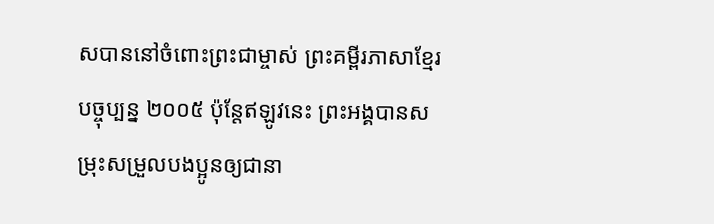សបាននៅចំពោះព្រះជាម្ចាស់ ព្រះគម្ពីរភាសាខ្មែរបច្ចុប្បន្ន ២០០៥ ប៉ុន្តែឥឡូវនេះ ព្រះអង្គបានសម្រុះសម្រួលបងប្អូនឲ្យជានា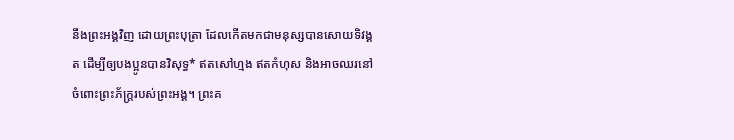នឹងព្រះអង្គវិញ ដោយព្រះបុត្រា ដែលកើតមកជាមនុស្សបានសោយទិវង្គត ដើម្បីឲ្យបងប្អូនបានវិសុទ្ធ* ឥតសៅហ្មង ឥតកំហុស និងអាចឈរនៅចំពោះព្រះភ័ក្ត្ររបស់ព្រះអង្គ។ ព្រះគ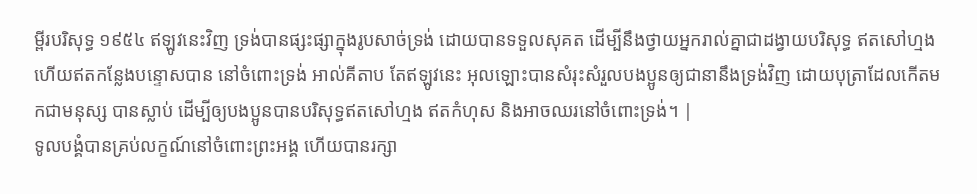ម្ពីរបរិសុទ្ធ ១៩៥៤ ឥឡូវនេះវិញ ទ្រង់បានផ្សះផ្សាក្នុងរូបសាច់ទ្រង់ ដោយបានទទួលសុគត ដើម្បីនឹងថ្វាយអ្នករាល់គ្នាជាដង្វាយបរិសុទ្ធ ឥតសៅហ្មង ហើយឥតកន្លែងបន្ទោសបាន នៅចំពោះទ្រង់ អាល់គីតាប តែឥឡូវនេះ អុលឡោះបានសំរុះសំរួលបងប្អូនឲ្យជានានឹងទ្រង់វិញ ដោយបុត្រាដែលកើតមកជាមនុស្ស បានស្លាប់ ដើម្បីឲ្យបងប្អូនបានបរិសុទ្ធឥតសៅហ្មង ឥតកំហុស និងអាចឈរនៅចំពោះទ្រង់។ |
ទូលបង្គំបានគ្រប់លក្ខណ៍នៅចំពោះព្រះអង្គ ហើយបានរក្សា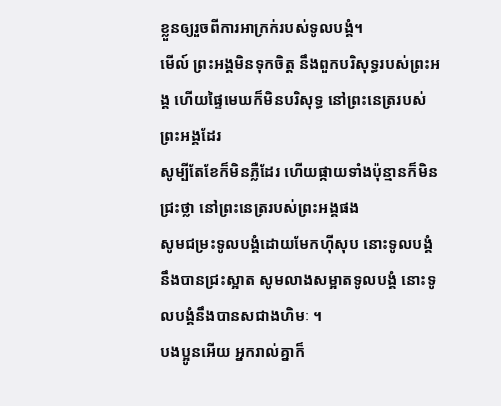ខ្លួនឲ្យរួចពីការអាក្រក់របស់ទូលបង្គំ។
មើល៍ ព្រះអង្គមិនទុកចិត្ត នឹងពួកបរិសុទ្ធរបស់ព្រះអង្គ ហើយផ្ទៃមេឃក៏មិនបរិសុទ្ធ នៅព្រះនេត្ររបស់ព្រះអង្គដែរ
សូម្បីតែខែក៏មិនភ្លឺដែរ ហើយផ្កាយទាំងប៉ុន្មានក៏មិនជ្រះថ្លា នៅព្រះនេត្ររបស់ព្រះអង្គផង
សូមជម្រះទូលបង្គំដោយមែកហ៊ីសុប នោះទូលបង្គំនឹងបានជ្រះស្អាត សូមលាងសម្អាតទូលបង្គំ នោះទូលបង្គំនឹងបានសជាងហិមៈ ។
បងប្អូនអើយ អ្នករាល់គ្នាក៏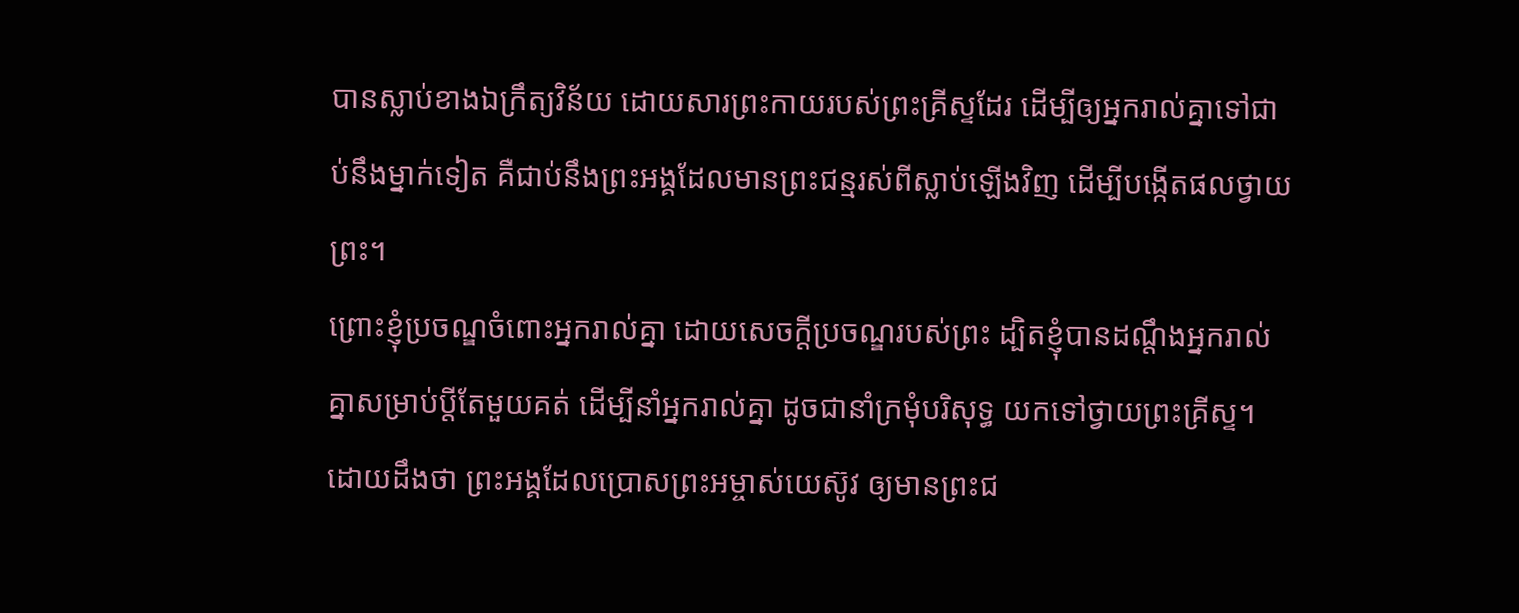បានស្លាប់ខាងឯក្រឹត្យវិន័យ ដោយសារព្រះកាយរបស់ព្រះគ្រីស្ទដែរ ដើម្បីឲ្យអ្នករាល់គ្នាទៅជាប់នឹងម្នាក់ទៀត គឺជាប់នឹងព្រះអង្គដែលមានព្រះជន្មរស់ពីស្លាប់ឡើងវិញ ដើម្បីបង្កើតផលថ្វាយព្រះ។
ព្រោះខ្ញុំប្រចណ្ឌចំពោះអ្នករាល់គ្នា ដោយសេចក្តីប្រចណ្ឌរបស់ព្រះ ដ្បិតខ្ញុំបានដណ្ដឹងអ្នករាល់គ្នាសម្រាប់ប្តីតែមួយគត់ ដើម្បីនាំអ្នករាល់គ្នា ដូចជានាំក្រមុំបរិសុទ្ធ យកទៅថ្វាយព្រះគ្រីស្ទ។
ដោយដឹងថា ព្រះអង្គដែលប្រោសព្រះអម្ចាស់យេស៊ូវ ឲ្យមានព្រះជ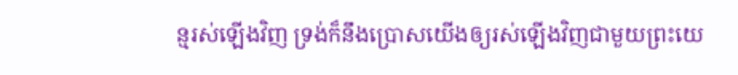ន្មរស់ឡើងវិញ ទ្រង់ក៏នឹងប្រោសយើងឲ្យរស់ឡើងវិញជាមួយព្រះយេ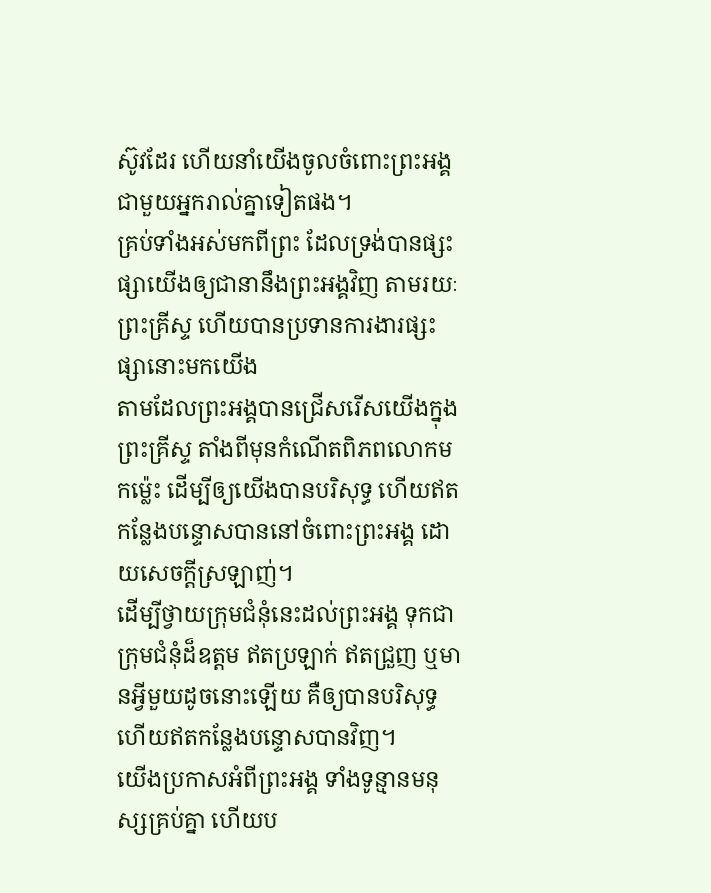ស៊ូវដែរ ហើយនាំយើងចូលចំពោះព្រះអង្គជាមួយអ្នករាល់គ្នាទៀតផង។
គ្រប់ទាំងអស់មកពីព្រះ ដែលទ្រង់បានផ្សះផ្សាយើងឲ្យជានានឹងព្រះអង្គវិញ តាមរយៈព្រះគ្រីស្ទ ហើយបានប្រទានការងារផ្សះផ្សានោះមកយើង
តាមដែលព្រះអង្គបានជ្រើសរើសយើងក្នុងព្រះគ្រីស្ទ តាំងពីមុនកំណើតពិភពលោកមកម៉្លេះ ដើម្បីឲ្យយើងបានបរិសុទ្ធ ហើយឥតកន្លែងបន្ទោសបាននៅចំពោះព្រះអង្គ ដោយសេចក្តីស្រឡាញ់។
ដើម្បីថ្វាយក្រុមជំនុំនេះដល់ព្រះអង្គ ទុកជាក្រុមជំនុំដ៏ឧត្តម ឥតប្រឡាក់ ឥតជ្រួញ ឬមានអ្វីមួយដូចនោះឡើយ គឺឲ្យបានបរិសុទ្ធ ហើយឥតកន្លែងបន្ទោសបានវិញ។
យើងប្រកាសអំពីព្រះអង្គ ទាំងទូន្មានមនុស្សគ្រប់គ្នា ហើយប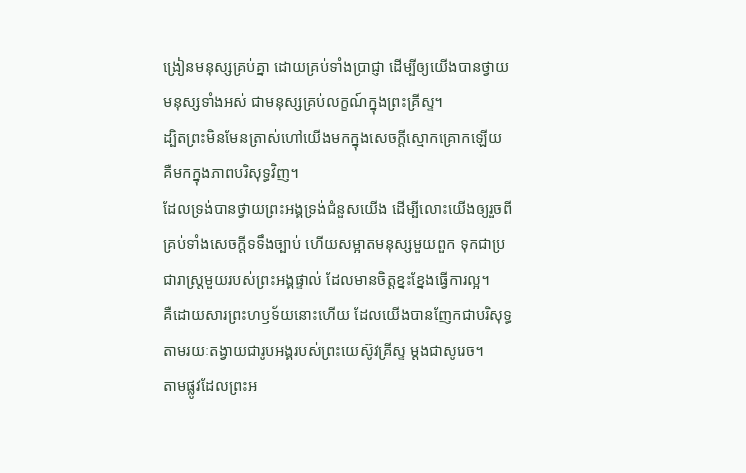ង្រៀនមនុស្សគ្រប់គ្នា ដោយគ្រប់ទាំងប្រាជ្ញា ដើម្បីឲ្យយើងបានថ្វាយមនុស្សទាំងអស់ ជាមនុស្សគ្រប់លក្ខណ៍ក្នុងព្រះគ្រីស្ទ។
ដ្បិតព្រះមិនមែនត្រាស់ហៅយើងមកក្នុងសេចក្ដីស្មោកគ្រោកឡើយ គឺមកក្នុងភាពបរិសុទ្ធវិញ។
ដែលទ្រង់បានថ្វាយព្រះអង្គទ្រង់ជំនួសយើង ដើម្បីលោះយើងឲ្យរួចពីគ្រប់ទាំងសេចក្ដីទទឹងច្បាប់ ហើយសម្អាតមនុស្សមួយពួក ទុកជាប្រជារាស្ត្រមួយរបស់ព្រះអង្គផ្ទាល់ ដែលមានចិត្តខ្នះខ្នែងធ្វើការល្អ។
គឺដោយសារព្រះហឫទ័យនោះហើយ ដែលយើងបានញែកជាបរិសុទ្ធ តាមរយៈតង្វាយជារូបអង្គរបស់ព្រះយេស៊ូវគ្រីស្ទ ម្ដងជាសូរេច។
តាមផ្លូវដែលព្រះអ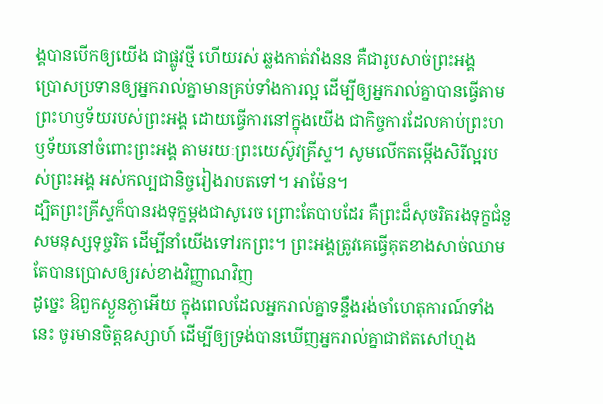ង្គបានបើកឲ្យយើង ជាផ្លូវថ្មី ហើយរស់ ឆ្លងកាត់វាំងនន គឺជារូបសាច់ព្រះអង្គ
ប្រោសប្រទានឲ្យអ្នករាល់គ្នាមានគ្រប់ទាំងការល្អ ដើម្បីឲ្យអ្នករាល់គ្នាបានធ្វើតាមព្រះហឫទ័យរបស់ព្រះអង្គ ដោយធ្វើការនៅក្នុងយើង ជាកិច្ចការដែលគាប់ព្រះហឫទ័យនៅចំពោះព្រះអង្គ តាមរយៈព្រះយេស៊ូវគ្រីស្ទ។ សូមលើកតម្កើងសិរីល្អរបស់ព្រះអង្គ អស់កល្បជានិច្ចរៀងរាបតទៅ។ អាម៉ែន។
ដ្បិតព្រះគ្រីស្ទក៏បានរងទុក្ខម្តងជាសូរេច ព្រោះតែបាបដែរ គឺព្រះដ៏សុចរិតរងទុក្ខជំនួសមនុស្សទុច្ចរិត ដើម្បីនាំយើងទៅរកព្រះ។ ព្រះអង្គត្រូវគេធ្វើគុតខាងសាច់ឈាម តែបានប្រោសឲ្យរស់ខាងវិញ្ញាណវិញ
ដូច្នេះ ឱពួកស្ងួនភ្ងាអើយ ក្នុងពេលដែលអ្នករាល់គ្នាទន្ទឹងរង់ចាំហេតុការណ៍ទាំងនេះ ចូរមានចិត្តឧស្សាហ៍ ដើម្បីឲ្យទ្រង់បានឃើញអ្នករាល់គ្នាជាឥតសៅហ្មង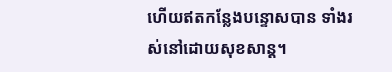ហើយឥតកន្លែងបន្ទោសបាន ទាំងរស់នៅដោយសុខសាន្ត។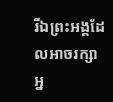រីឯព្រះអង្គដែលអាចរក្សាអ្ន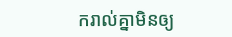ករាល់គ្នាមិនឲ្យ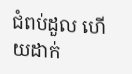ជំពប់ដួល ហើយដាក់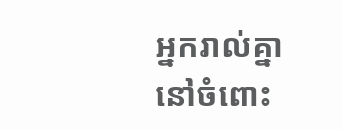អ្នករាល់គ្នានៅចំពោះ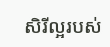សិរីល្អរបស់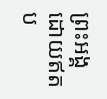ព្រះអង្គ ដោយឥតប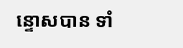ន្ទោសបាន ទាំ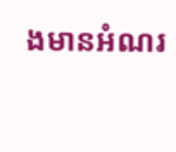ងមានអំណរ